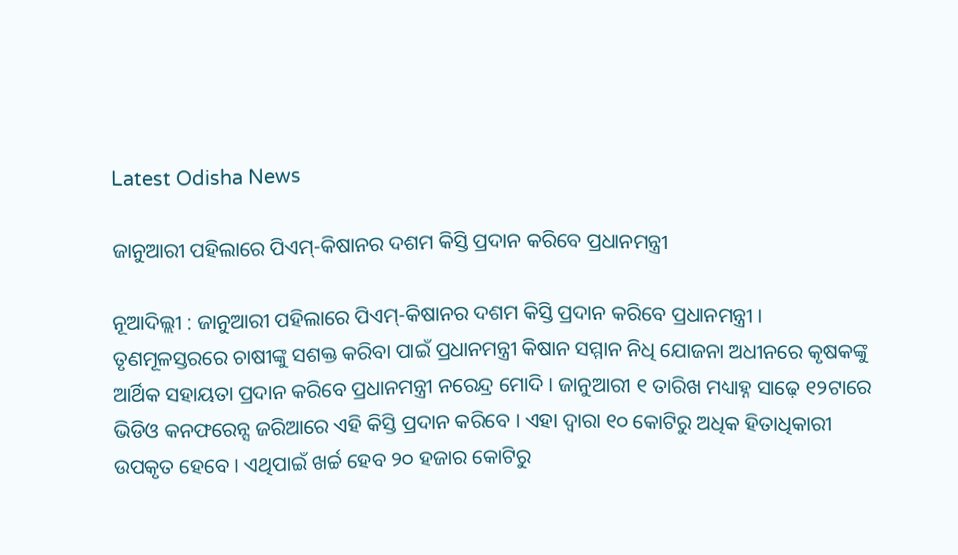Latest Odisha News

ଜାନୁଆରୀ ପହିଲାରେ ପିଏମ୍-କିଷାନର ଦଶମ କିସ୍ତି ପ୍ରଦାନ କରିବେ ପ୍ରଧାନମନ୍ତ୍ରୀ

ନୂଆଦିଲ୍ଲୀ : ଜାନୁଆରୀ ପହିଲାରେ ପିଏମ୍-କିଷାନର ଦଶମ କିସ୍ତି ପ୍ରଦାନ କରିବେ ପ୍ରଧାନମନ୍ତ୍ରୀ । ତୃଣମୂଳସ୍ତରରେ ଚାଷୀଙ୍କୁ ସଶକ୍ତ କରିବା ପାଇଁ ପ୍ରଧାନମନ୍ତ୍ରୀ କିଷାନ ସମ୍ମାନ ନିଧି ଯୋଜନା ଅଧୀନରେ କୃଷକଙ୍କୁ ଆର୍ଥିକ ସହାୟତା ପ୍ରଦାନ କରିବେ ପ୍ରଧାନମନ୍ତ୍ରୀ ନରେନ୍ଦ୍ର ମୋଦି । ଜାନୁଆରୀ ୧ ତାରିଖ ମଧ୍ୟାହ୍ନ ସାଢ଼େ ୧୨ଟାରେ ଭିଡିଓ କନଫରେନ୍ସ ଜରିଆରେ ଏହି କିସ୍ତି ପ୍ରଦାନ କରିବେ । ଏହା ଦ୍ବାରା ୧୦ କୋଟିରୁ ଅଧିକ ହିତାଧିକାରୀ ଉପକୃତ ହେବେ । ଏଥିପାଇଁ ଖର୍ଚ୍ଚ ହେବ ୨୦ ହଜାର କୋଟିରୁ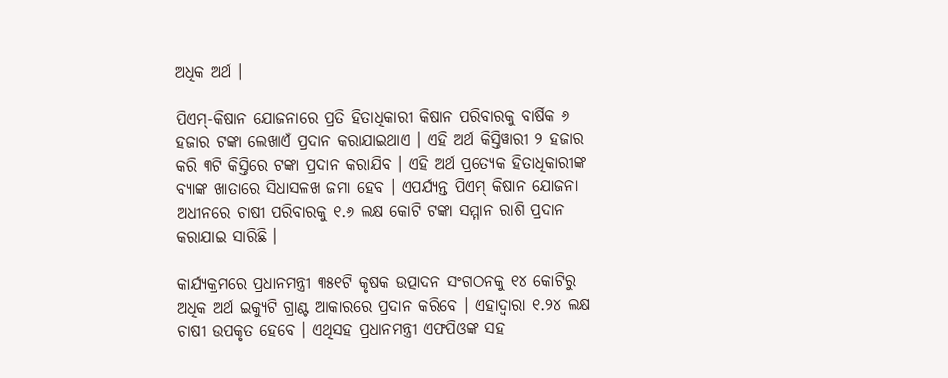ଅଧିକ ଅର୍ଥ ।

ପିଏମ୍-କିଷାନ ଯୋଜନାରେ ପ୍ରତି ହିତାଧିକାରୀ କିଷାନ ପରିବାରକୁ ବାର୍ଷିକ ୬ ହଜାର ଟଙ୍କା ଲେଖାଏଁ ପ୍ରଦାନ କରାଯାଇଥାଏ । ଏହି ଅର୍ଥ କିସ୍ତିୱାରୀ ୨ ହଜାର କରି ୩ଟି କିସ୍ତିରେ ଟଙ୍କା ପ୍ରଦାନ କରାଯିବ । ଏହି ଅର୍ଥ ପ୍ରତ୍ୟେକ ହିତାଧିକାରୀଙ୍କ ବ୍ୟାଙ୍କ ଖାତାରେ ସିଧାସଳଖ ଜମା ହେବ । ଏପର୍ଯ୍ୟନ୍ତ ପିଏମ୍ କିଷାନ ଯୋଜନା ଅଧୀନରେ ଚାଷୀ ପରିବାରକୁ ୧.୬ ଲକ୍ଷ କୋଟି ଟଙ୍କା ସମ୍ମାନ ରାଶି ପ୍ରଦାନ କରାଯାଇ ସାରିଛି ।

କାର୍ଯ୍ୟକ୍ରମରେ ପ୍ରଧାନମନ୍ତ୍ରୀ ୩୫୧ଟି କୃଷକ ଉତ୍ପାଦନ ସଂଗଠନକୁ ୧୪ କୋଟିରୁ ଅଧିକ ଅର୍ଥ ଇକ୍ୟୁଟି ଗ୍ରାଣ୍ଟ ଆକାରରେ ପ୍ରଦାନ କରିବେ । ଏହାଦ୍ବାରା ୧.୨୪ ଲକ୍ଷ ଚାଷୀ ଉପକୃତ ହେବେ । ଏଥିସହ ପ୍ରଧାନମନ୍ତ୍ରୀ ଏଫପିଓଙ୍କ ସହ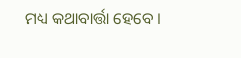ମଧ୍ୟ କଥାବାର୍ତ୍ତା ହେବେ ।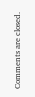Comments are closed.